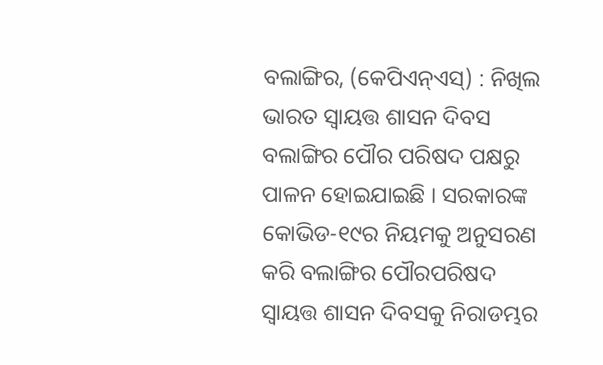ବଲାଙ୍ଗିର, (କେପିଏନ୍ଏସ୍) : ନିଖିଲ ଭାରତ ସ୍ୱାୟତ୍ତ ଶାସନ ଦିବସ ବଲାଙ୍ଗିର ପୌର ପରିଷଦ ପକ୍ଷରୁ ପାଳନ ହୋଇଯାଇଛି । ସରକାରଙ୍କ କୋଭିଡ-୧୯ର ନିୟମକୁ ଅନୁସରଣ କରି ବଲାଙ୍ଗିର ପୌରପରିଷଦ ସ୍ୱାୟତ୍ତ ଶାସନ ଦିବସକୁ ନିରାଡମ୍ଭର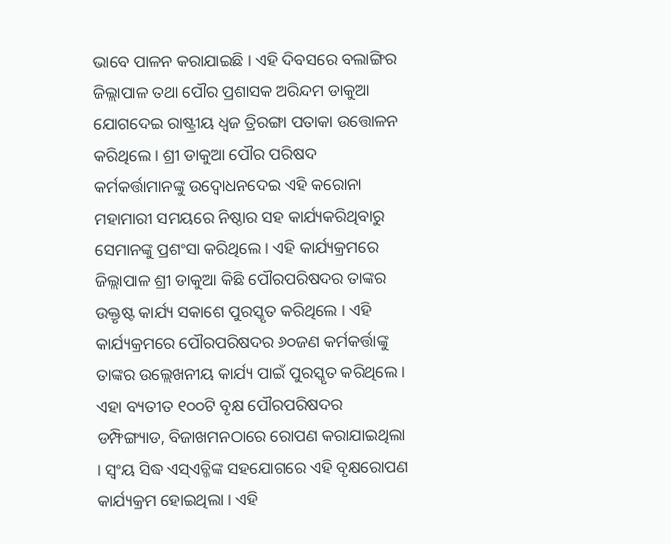ଭାବେ ପାଳନ କରାଯାଇଛି । ଏହି ଦିବସରେ ବଲାଙ୍ଗିର ଜିଲ୍ଲାପାଳ ତଥା ପୌର ପ୍ରଶାସକ ଅରିନ୍ଦମ ଡାକୁଆ ଯୋଗଦେଇ ରାଷ୍ଟ୍ରୀୟ ଧ୍ୱଜ ତ୍ରିରଙ୍ଗା ପତାକା ଉତ୍ତୋଳନ କରିଥିଲେ । ଶ୍ରୀ ଡାକୁଆ ପୌର ପରିଷଦ କର୍ମକର୍ତ୍ତାମାନଙ୍କୁ ଉଦ୍ବୋଧନଦେଇ ଏହି କରୋନା ମହାମାରୀ ସମୟରେ ନିଷ୍ଠାର ସହ କାର୍ଯ୍ୟକରିଥିବାରୁ ସେମାନଙ୍କୁ ପ୍ରଶଂସା କରିଥିଲେ । ଏହି କାର୍ଯ୍ୟକ୍ରମରେ ଜିଲ୍ଲାପାଳ ଶ୍ରୀ ଡାକୁଆ କିଛି ପୌରପରିଷଦର ତାଙ୍କର ଉକ୍ତୃଷ୍ଟ କାର୍ଯ୍ୟ ସକାଶେ ପୁରସ୍କୃତ କରିଥିଲେ । ଏହି କାର୍ଯ୍ୟକ୍ରମରେ ପୌରପରିଷଦର ୬୦ଜଣ କର୍ମକର୍ତ୍ତାଙ୍କୁ ତାଙ୍କର ଉଲ୍ଲେଖନୀୟ କାର୍ଯ୍ୟ ପାଇଁ ପୁରସ୍କୃତ କରିଥିଲେ । ଏହା ବ୍ୟତୀତ ୧୦୦ଟି ବୃକ୍ଷ ପୌରପରିଷଦର ଡମ୍ଫିଙ୍ଗ୍ୟାଡ, ବିଜାଖମନଠାରେ ରୋପଣ କରାଯାଇଥିଲା । ସ୍ୱଂୟ ସିଦ୍ଧ ଏସ୍ଏଚ୍ଜିଙ୍କ ସହଯୋଗରେ ଏହି ବୃକ୍ଷରୋପଣ କାର୍ଯ୍ୟକ୍ରମ ହୋଇଥିଲା । ଏହି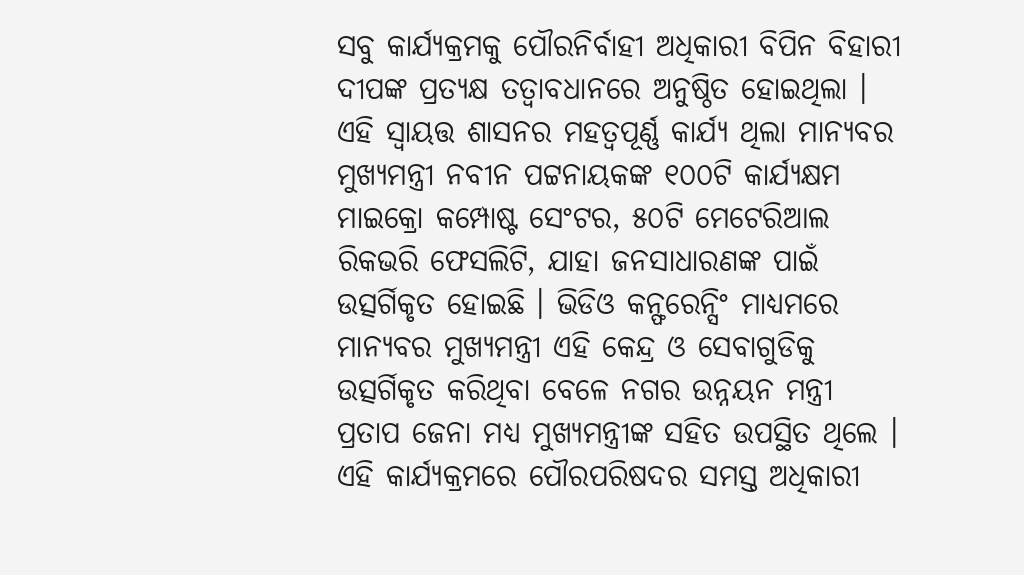ସବୁ କାର୍ଯ୍ୟକ୍ରମକୁ ପୌରନିର୍ବାହୀ ଅଧିକାରୀ ବିପିନ ବିହାରୀ ଦୀପଙ୍କ ପ୍ରତ୍ୟକ୍ଷ ତତ୍ୱାବଧାନରେ ଅନୁଷ୍ଠିତ ହୋଇଥିଲା । ଏହି ସ୍ୱାୟତ୍ତ ଶାସନର ମହତ୍ୱପୂର୍ଣ୍ଣ କାର୍ଯ୍ୟ ଥିଲା ମାନ୍ୟବର ମୁଖ୍ୟମନ୍ତ୍ରୀ ନବୀନ ପଟ୍ଟନାୟକଙ୍କ ୧୦୦ଟି କାର୍ଯ୍ୟକ୍ଷମ ମାଇକ୍ରୋ କମ୍ପୋଷ୍ଟ ସେଂଟର, ୫୦ଟି ମେଟେରିଆଲ ରିକଭରି ଫେସଲିଟି, ଯାହା ଜନସାଧାରଣଙ୍କ ପାଇଁ ଉତ୍ସର୍ଗିକୃତ ହୋଇଛି । ଭିଡିଓ କନ୍ଫରେନ୍ସିଂ ମାଧ୍ୟମରେ ମାନ୍ୟବର ମୁଖ୍ୟମନ୍ତ୍ରୀ ଏହି କେନ୍ଦ୍ର ଓ ସେବାଗୁଡିକୁ ଉତ୍ସର୍ଗିକୃତ କରିଥିବା ବେଳେ ନଗର ଉନ୍ନୟନ ମନ୍ତ୍ରୀ ପ୍ରତାପ ଜେନା ମଧ୍ୟ ମୁଖ୍ୟମନ୍ତ୍ରୀଙ୍କ ସହିତ ଉପସ୍ଥିତ ଥିଲେ । ଏହି କାର୍ଯ୍ୟକ୍ରମରେ ପୌରପରିଷଦର ସମସ୍ତ ଅଧିକାରୀ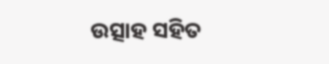ଉତ୍ସାହ ସହିତ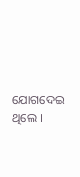ଯୋଗଦେଇ ଥିଲେ ।